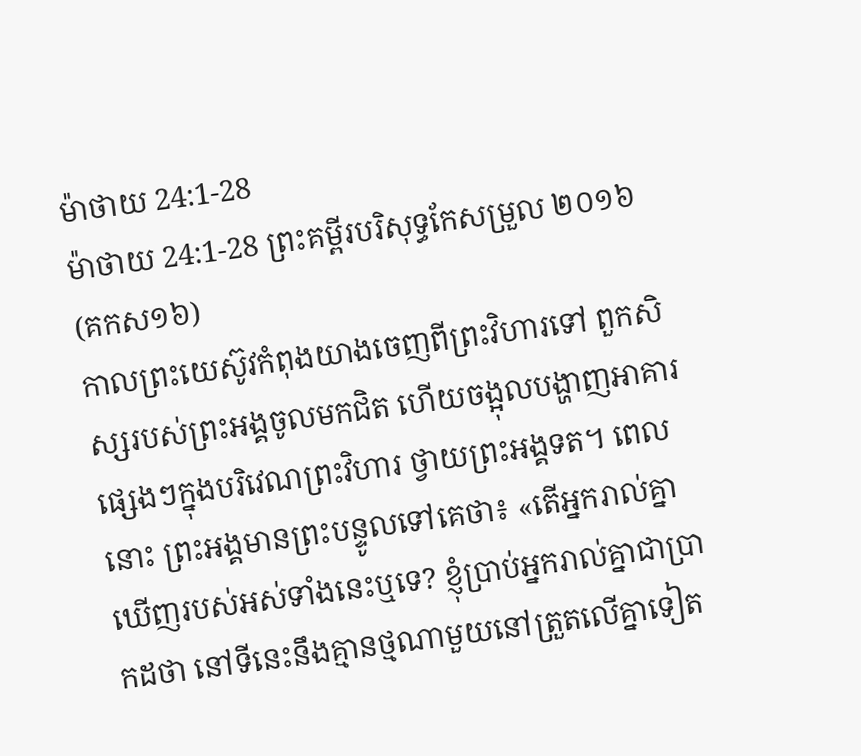ម៉ាថាយ 24:1-28
ម៉ាថាយ 24:1-28 ព្រះគម្ពីរបរិសុទ្ធកែសម្រួល ២០១៦ (គកស១៦)
កាលព្រះយេស៊ូវកំពុងយាងចេញពីព្រះវិហារទៅ ពួកសិស្សរបស់ព្រះអង្គចូលមកជិត ហើយចង្អុលបង្ហាញអាគារផ្សេងៗក្នុងបរិវេណព្រះវិហារ ថ្វាយព្រះអង្គទត។ ពេលនោះ ព្រះអង្គមានព្រះបន្ទូលទៅគេថា៖ «តើអ្នករាល់គ្នាឃើញរបស់អស់ទាំងនេះឬទេ? ខ្ញុំប្រាប់អ្នករាល់គ្នាជាប្រាកដថា នៅទីនេះនឹងគ្មានថ្មណាមួយនៅត្រួតលើគ្នាទៀត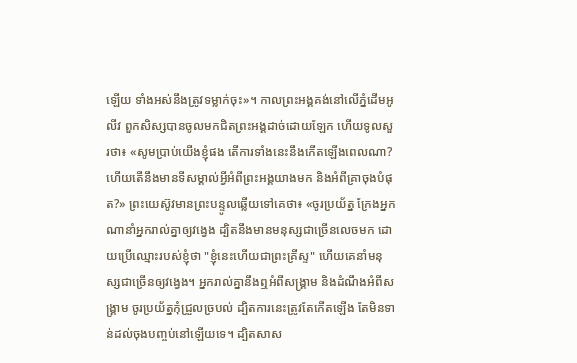ឡើយ ទាំងអស់នឹងត្រូវទម្លាក់ចុះ»។ កាលព្រះអង្គគង់នៅលើភ្នំដើមអូលីវ ពួកសិស្សបានចូលមកជិតព្រះអង្គដាច់ដោយឡែក ហើយទូលសួរថា៖ «សូមប្រាប់យើងខ្ញុំផង តើការទាំងនេះនឹងកើតឡើងពេលណា? ហើយតើនឹងមានទីសម្គាល់អ្វីអំពីព្រះអង្គយាងមក និងអំពីគ្រាចុងបំផុត?» ព្រះយេស៊ូវមានព្រះបន្ទូលឆ្លើយទៅគេថា៖ «ចូរប្រយ័ត្ន ក្រែងអ្នកណានាំអ្នករាល់គ្នាឲ្យវង្វេង ដ្បិតនឹងមានមនុស្សជាច្រើនលេចមក ដោយប្រើឈ្មោះរបស់ខ្ញុំថា "ខ្ញុំនេះហើយជាព្រះគ្រីស្ទ" ហើយគេនាំមនុស្សជាច្រើនឲ្យវង្វេង។ អ្នករាល់គ្នានឹងឮអំពីសង្គ្រាម និងដំណឹងអំពីសង្គ្រាម ចូរប្រយ័ត្នកុំជ្រួលច្របល់ ដ្បិតការនេះត្រូវតែកើតឡើង តែមិនទាន់ដល់ចុងបញ្ចប់នៅឡើយទេ។ ដ្បិតសាស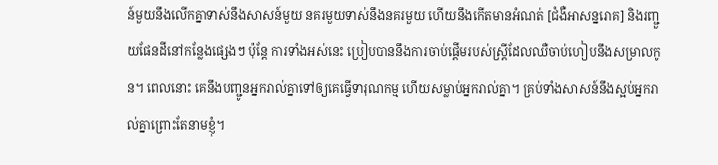ន៍មួយនឹងលើកគ្នាទាស់នឹងសាសន៍មួយ នគរមួយទាស់នឹងនគរមួយ ហើយនឹងកើតមានអំណត់ [ជំងឺអាសន្នរោគ] និងរញ្ជួយផែនដីនៅកន្លែងផ្សេងៗ ប៉ុន្តែ ការទាំងអស់នេះ ប្រៀបបាននឹងការចាប់ផ្ដើមរបស់ស្ត្រីដែលឈឺចាប់ហៀបនឹងសម្រាលកូន។ ពេលនោះ គេនឹងបញ្ជូនអ្នករាល់គ្នាទៅឲ្យគេធ្វើទារុណកម្ម ហើយសម្លាប់អ្នករាល់គ្នា។ គ្រប់ទាំងសាសន៍នឹងស្អប់អ្នករាល់គ្នាព្រោះតែនាមខ្ញុំ។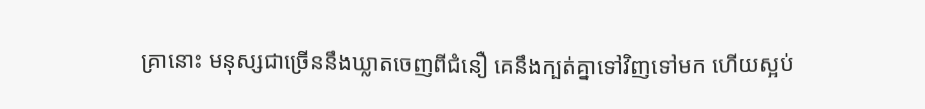គ្រានោះ មនុស្សជាច្រើននឹងឃ្លាតចេញពីជំនឿ គេនឹងក្បត់គ្នាទៅវិញទៅមក ហើយស្អប់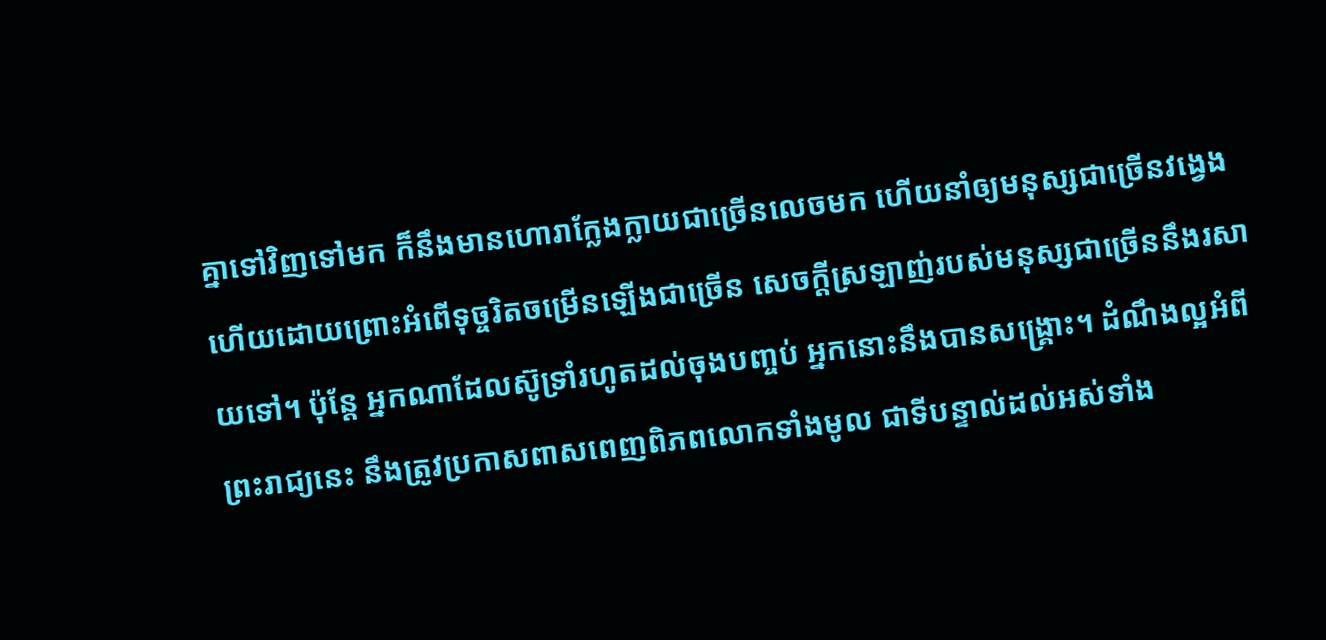គ្នាទៅវិញទៅមក ក៏នឹងមានហោរាក្លែងក្លាយជាច្រើនលេចមក ហើយនាំឲ្យមនុស្សជាច្រើនវង្វេង ហើយដោយព្រោះអំពើទុច្ចរិតចម្រើនឡើងជាច្រើន សេចក្តីស្រឡាញ់របស់មនុស្សជាច្រើននឹងរសាយទៅ។ ប៉ុន្តែ អ្នកណាដែលស៊ូទ្រាំរហូតដល់ចុងបញ្ចប់ អ្នកនោះនឹងបានសង្គ្រោះ។ ដំណឹងល្អអំពីព្រះរាជ្យនេះ នឹងត្រូវប្រកាសពាសពេញពិភពលោកទាំងមូល ជាទីបន្ទាល់ដល់អស់ទាំង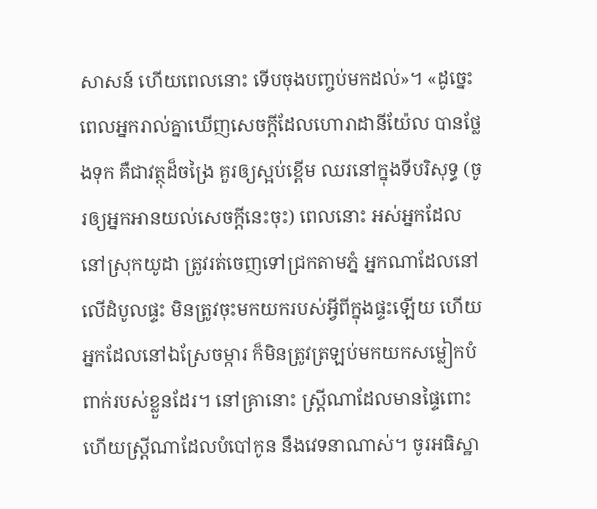សាសន៍ ហើយពេលនោះ ទើបចុងបញ្ចប់មកដល់»។ «ដូច្នេះ ពេលអ្នករាល់គ្នាឃើញសេចក្តីដែលហោរាដានីយ៉ែល បានថ្លែងទុក គឺជាវត្ថុដ៏ចង្រៃ គួរឲ្យស្អប់ខ្ពើម ឈរនៅក្នុងទីបរិសុទ្ធ (ចូរឲ្យអ្នកអានយល់សេចក្ដីនេះចុះ) ពេលនោះ អស់អ្នកដែលនៅស្រុកយូដា ត្រូវរត់ចេញទៅជ្រកតាមភ្នំ អ្នកណាដែលនៅលើដំបូលផ្ទះ មិនត្រូវចុះមកយករបស់អ្វីពីក្នុងផ្ទះឡើយ ហើយអ្នកដែលនៅឯស្រែចម្ការ ក៏មិនត្រូវត្រឡប់មកយកសម្លៀកបំពាក់របស់ខ្លួនដែរ។ នៅគ្រានោះ ស្ត្រីណាដែលមានផ្ទៃពោះ ហើយស្ត្រីណាដែលបំបៅកូន នឹងវេទនាណាស់។ ចូរអធិស្ឋា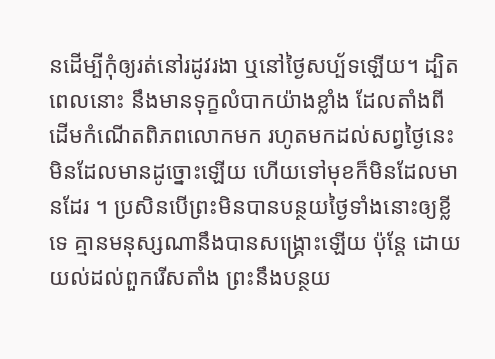នដើម្បីកុំឲ្យរត់នៅរដូវរងា ឬនៅថ្ងៃសប្ប័ទឡើយ។ ដ្បិតពេលនោះ នឹងមានទុក្ខលំបាកយ៉ាងខ្លាំង ដែលតាំងពីដើមកំណើតពិភពលោកមក រហូតមកដល់សព្វថ្ងៃនេះ មិនដែលមានដូច្នោះឡើយ ហើយទៅមុខក៏មិនដែលមានដែរ ។ ប្រសិនបើព្រះមិនបានបន្ថយថ្ងៃទាំងនោះឲ្យខ្លីទេ គ្មានមនុស្សណានឹងបានសង្គ្រោះឡើយ ប៉ុន្តែ ដោយយល់ដល់ពួករើសតាំង ព្រះនឹងបន្ថយ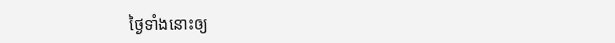ថ្ងៃទាំងនោះឲ្យ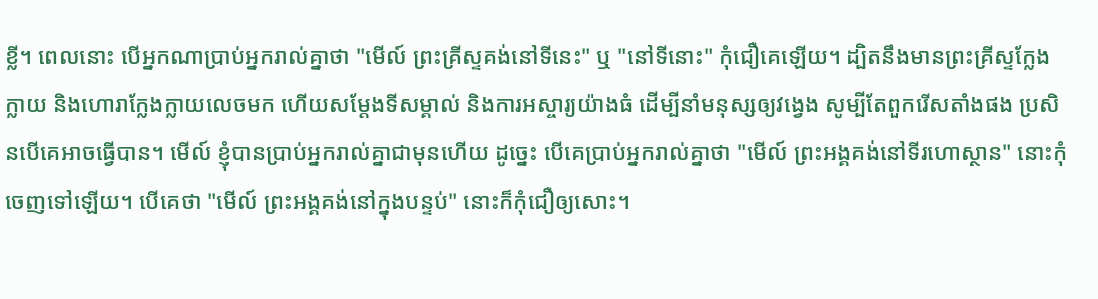ខ្លី។ ពេលនោះ បើអ្នកណាប្រាប់អ្នករាល់គ្នាថា "មើល៍ ព្រះគ្រីស្ទគង់នៅទីនេះ" ឬ "នៅទីនោះ" កុំជឿគេឡើយ។ ដ្បិតនឹងមានព្រះគ្រីស្ទក្លែងក្លាយ និងហោរាក្លែងក្លាយលេចមក ហើយសម្តែងទីសម្គាល់ និងការអស្ចារ្យយ៉ាងធំ ដើម្បីនាំមនុស្សឲ្យវង្វេង សូម្បីតែពួករើសតាំងផង ប្រសិនបើគេអាចធ្វើបាន។ មើល៍ ខ្ញុំបានប្រាប់អ្នករាល់គ្នាជាមុនហើយ ដូច្នេះ បើគេប្រាប់អ្នករាល់គ្នាថា "មើល៍ ព្រះអង្គគង់នៅទីរហោស្ថាន" នោះកុំចេញទៅឡើយ។ បើគេថា "មើល៍ ព្រះអង្គគង់នៅក្នុងបន្ទប់" នោះក៏កុំជឿឲ្យសោះ។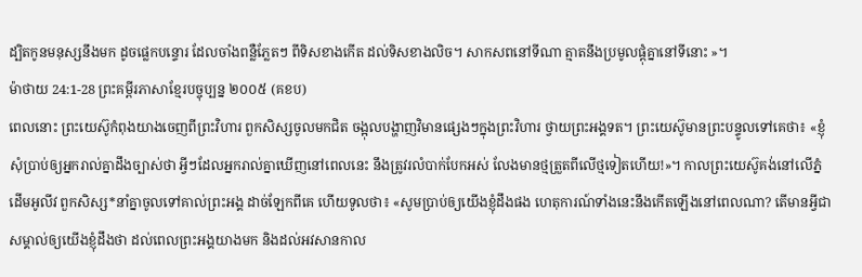ដ្បិតកូនមនុស្សនឹងមក ដូចផ្លេកបន្ទោរ ដែលចាំងពន្លឺភ្លែតៗ ពីទិសខាងកើត ដល់ទិសខាងលិច។ សាកសពនៅទីណា ត្មាតនឹងប្រមូលផ្ដុំគ្នានៅទីនោះ »។
ម៉ាថាយ 24:1-28 ព្រះគម្ពីរភាសាខ្មែរបច្ចុប្បន្ន ២០០៥ (គខប)
ពេលនោះ ព្រះយេស៊ូកំពុងយាងចេញពីព្រះវិហារ ពួកសិស្សចូលមកជិត ចង្អុលបង្ហាញវិមានផ្សេងៗក្នុងព្រះវិហារ ថ្វាយព្រះអង្គទត។ ព្រះយេស៊ូមានព្រះបន្ទូលទៅគេថា៖ «ខ្ញុំសុំប្រាប់ឲ្យអ្នករាល់គ្នាដឹងច្បាស់ថា អ្វីៗដែលអ្នករាល់គ្នាឃើញនៅពេលនេះ នឹងត្រូវរលំបាក់បែកអស់ លែងមានថ្មត្រួតពីលើថ្មទៀតហើយ!»។ កាលព្រះយេស៊ូគង់នៅលើភ្នំដើមអូលីវ ពួកសិស្ស*នាំគ្នាចូលទៅគាល់ព្រះអង្គ ដាច់ឡែកពីគេ ហើយទូលថា៖ «សូមប្រាប់ឲ្យយើងខ្ញុំដឹងផង ហេតុការណ៍ទាំងនេះនឹងកើតឡើងនៅពេលណា? តើមានអ្វីជាសម្គាល់ឲ្យយើងខ្ញុំដឹងថា ដល់ពេលព្រះអង្គយាងមក និងដល់អវសានកាល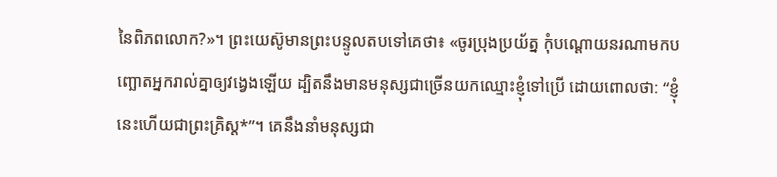នៃពិភពលោក?»។ ព្រះយេស៊ូមានព្រះបន្ទូលតបទៅគេថា៖ «ចូរប្រុងប្រយ័ត្ន កុំបណ្ដោយនរណាមកបញ្ឆោតអ្នករាល់គ្នាឲ្យវង្វេងឡើយ ដ្បិតនឹងមានមនុស្សជាច្រើនយកឈ្មោះខ្ញុំទៅប្រើ ដោយពោលថា: “ខ្ញុំនេះហើយជាព្រះគ្រិស្ត*”។ គេនឹងនាំមនុស្សជា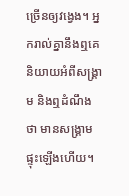ច្រើនឲ្យវង្វេង។ អ្នករាល់គ្នានឹងឮគេនិយាយអំពីសង្គ្រាម និងឮដំណឹងថា មានសង្គ្រាមផ្ទុះឡើងហើយ។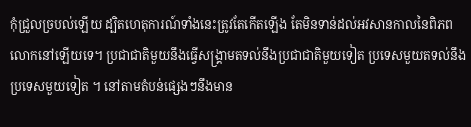កុំជ្រួលច្របល់ឡើយ ដ្បិតហេតុការណ៍ទាំងនេះត្រូវតែកើតឡើង តែមិនទាន់ដល់អវសានកាលនៃពិភពលោកនៅឡើយទេ។ ប្រជាជាតិមួយនឹងធ្វើសង្គ្រាមតទល់នឹងប្រជាជាតិមួយទៀត ប្រទេសមួយតទល់នឹងប្រទេសមួយទៀត ។ នៅតាមតំបន់ផ្សេងៗនឹងមាន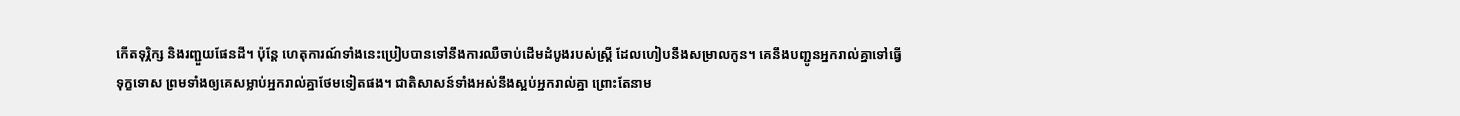កើតទុរ្ភិក្ស និងរញ្ជួយផែនដី។ ប៉ុន្តែ ហេតុការណ៍ទាំងនេះប្រៀបបានទៅនឹងការឈឺចាប់ដើមដំបូងរបស់ស្ត្រី ដែលហៀបនឹងសម្រាលកូន។ គេនឹងបញ្ជូនអ្នករាល់គ្នាទៅធ្វើទុក្ខទោស ព្រមទាំងឲ្យគេសម្លាប់អ្នករាល់គ្នាថែមទៀតផង។ ជាតិសាសន៍ទាំងអស់នឹងស្អប់អ្នករាល់គ្នា ព្រោះតែនាម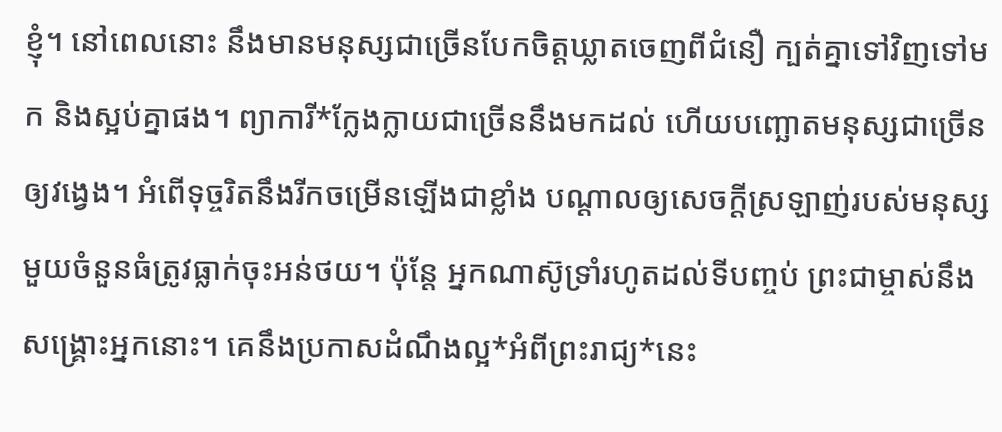ខ្ញុំ។ នៅពេលនោះ នឹងមានមនុស្សជាច្រើនបែកចិត្តឃ្លាតចេញពីជំនឿ ក្បត់គ្នាទៅវិញទៅមក និងស្អប់គ្នាផង។ ព្យាការី*ក្លែងក្លាយជាច្រើននឹងមកដល់ ហើយបញ្ឆោតមនុស្សជាច្រើនឲ្យវង្វេង។ អំពើទុច្ចរិតនឹងរីកចម្រើនឡើងជាខ្លាំង បណ្ដាលឲ្យសេចក្ដីស្រឡាញ់របស់មនុស្សមួយចំនួនធំត្រូវធ្លាក់ចុះអន់ថយ។ ប៉ុន្តែ អ្នកណាស៊ូទ្រាំរហូតដល់ទីបញ្ចប់ ព្រះជាម្ចាស់នឹងសង្គ្រោះអ្នកនោះ។ គេនឹងប្រកាសដំណឹងល្អ*អំពីព្រះរាជ្យ*នេះ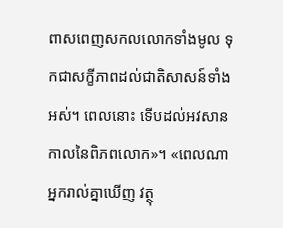ពាសពេញសកលលោកទាំងមូល ទុកជាសក្ខីភាពដល់ជាតិសាសន៍ទាំងអស់។ ពេលនោះ ទើបដល់អវសានកាលនៃពិភពលោក»។ «ពេលណាអ្នករាល់គ្នាឃើញ វត្ថុ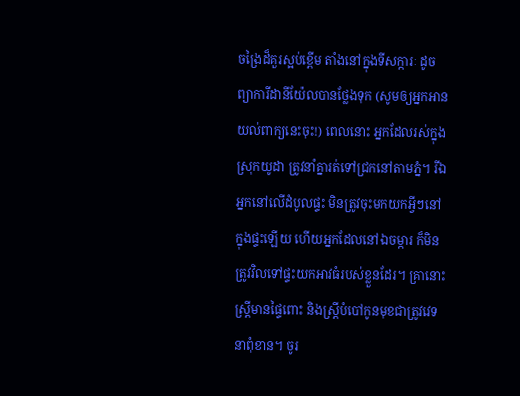ចង្រៃដ៏គួរស្អប់ខ្ពើម តាំងនៅក្នុងទីសក្ការៈ ដូចព្យាការីដានីយ៉ែលបានថ្លែងទុក (សូមឲ្យអ្នកអានយល់ពាក្យនេះចុះ!) ពេលនោះ អ្នកដែលរស់ក្នុងស្រុកយូដា ត្រូវនាំគ្នារត់ទៅជ្រកនៅតាមភ្នំ។ រីឯអ្នកនៅលើដំបូលផ្ទះ មិនត្រូវចុះមកយកអ្វីៗនៅក្នុងផ្ទះឡើយ ហើយអ្នកដែលនៅឯចម្ការ ក៏មិនត្រូវវិលទៅផ្ទះយកអាវធំរបស់ខ្លួនដែរ។ គ្រានោះ ស្ត្រីមានផ្ទៃពោះ និងស្ត្រីបំបៅកូនមុខជាត្រូវវេទនាពុំខាន។ ចូរ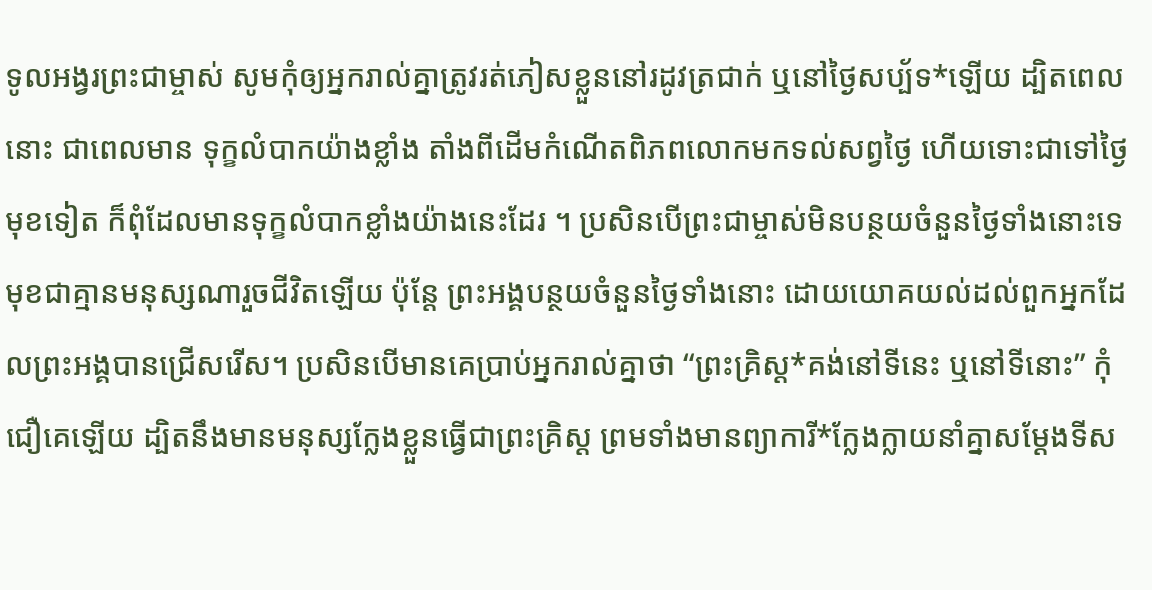ទូលអង្វរព្រះជាម្ចាស់ សូមកុំឲ្យអ្នករាល់គ្នាត្រូវរត់ភៀសខ្លួននៅរដូវត្រជាក់ ឬនៅថ្ងៃសប្ប័ទ*ឡើយ ដ្បិតពេលនោះ ជាពេលមាន ទុក្ខលំបាកយ៉ាងខ្លាំង តាំងពីដើមកំណើតពិភពលោកមកទល់សព្វថ្ងៃ ហើយទោះជាទៅថ្ងៃមុខទៀត ក៏ពុំដែលមានទុក្ខលំបាកខ្លាំងយ៉ាងនេះដែរ ។ ប្រសិនបើព្រះជាម្ចាស់មិនបន្ថយចំនួនថ្ងៃទាំងនោះទេ មុខជាគ្មានមនុស្សណារួចជីវិតឡើយ ប៉ុន្តែ ព្រះអង្គបន្ថយចំនួនថ្ងៃទាំងនោះ ដោយយោគយល់ដល់ពួកអ្នកដែលព្រះអង្គបានជ្រើសរើស។ ប្រសិនបើមានគេប្រាប់អ្នករាល់គ្នាថា “ព្រះគ្រិស្ត*គង់នៅទីនេះ ឬនៅទីនោះ” កុំជឿគេឡើយ ដ្បិតនឹងមានមនុស្សក្លែងខ្លួនធ្វើជាព្រះគ្រិស្ត ព្រមទាំងមានព្យាការី*ក្លែងក្លាយនាំគ្នាសម្តែងទីស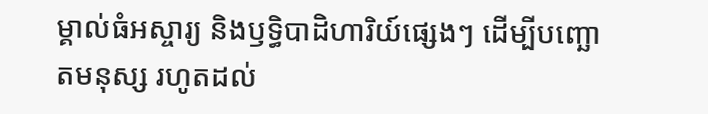ម្គាល់ធំអស្ចារ្យ និងឫទ្ធិបាដិហារិយ៍ផ្សេងៗ ដើម្បីបញ្ឆោតមនុស្ស រហូតដល់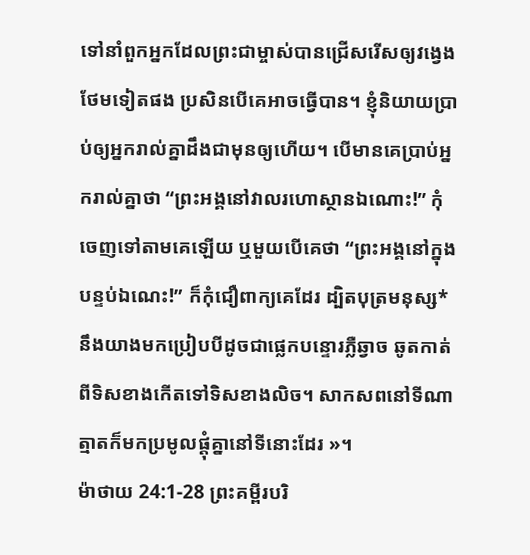ទៅនាំពួកអ្នកដែលព្រះជាម្ចាស់បានជ្រើសរើសឲ្យវង្វេងថែមទៀតផង ប្រសិនបើគេអាចធ្វើបាន។ ខ្ញុំនិយាយប្រាប់ឲ្យអ្នករាល់គ្នាដឹងជាមុនឲ្យហើយ។ បើមានគេប្រាប់អ្នករាល់គ្នាថា “ព្រះអង្គនៅវាលរហោស្ថានឯណោះ!” កុំចេញទៅតាមគេឡើយ ឬមួយបើគេថា “ព្រះអង្គនៅក្នុងបន្ទប់ឯណេះ!” ក៏កុំជឿពាក្យគេដែរ ដ្បិតបុត្រមនុស្ស*នឹងយាងមកប្រៀបបីដូចជាផ្លេកបន្ទោរភ្លឺឆ្វាច ឆូតកាត់ពីទិសខាងកើតទៅទិសខាងលិច។ សាកសពនៅទីណា ត្មាតក៏មកប្រមូលផ្ដុំគ្នានៅទីនោះដែរ »។
ម៉ាថាយ 24:1-28 ព្រះគម្ពីរបរិ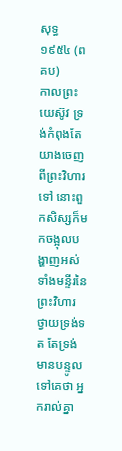សុទ្ធ ១៩៥៤ (ពគប)
កាលព្រះយេស៊ូវ ទ្រង់កំពុងតែយាងចេញពីព្រះវិហារទៅ នោះពួកសិស្សក៏មកចង្អុលបង្ហាញអស់ទាំងមន្ទីរនៃព្រះវិហារ ថ្វាយទ្រង់ទត តែទ្រង់មានបន្ទូលទៅគេថា អ្នករាល់គ្នា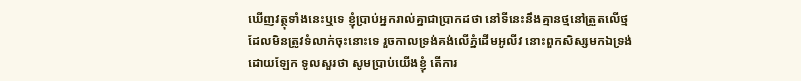ឃើញវត្ថុទាំងនេះឬទេ ខ្ញុំប្រាប់អ្នករាល់គ្នាជាប្រាកដថា នៅទីនេះនឹងគ្មានថ្មនៅត្រួតលើថ្ម ដែលមិនត្រូវទំលាក់ចុះនោះទេ រួចកាលទ្រង់គង់លើភ្នំដើមអូលីវ នោះពួកសិស្សមកឯទ្រង់ដោយឡែក ទូលសួរថា សូមប្រាប់យើងខ្ញុំ តើការ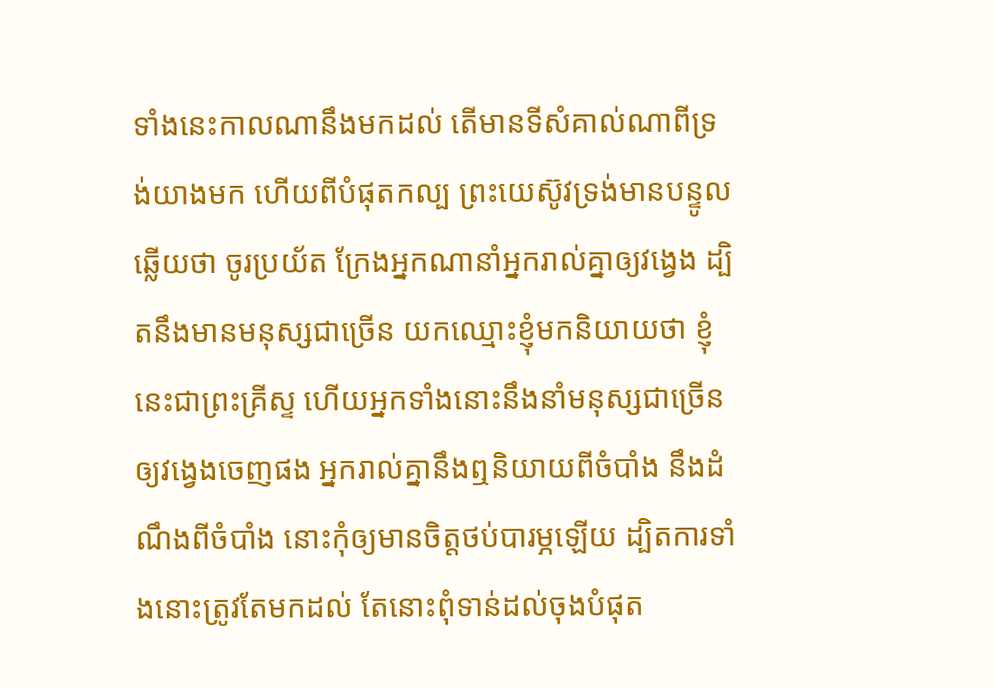ទាំងនេះកាលណានឹងមកដល់ តើមានទីសំគាល់ណាពីទ្រង់យាងមក ហើយពីបំផុតកល្ប ព្រះយេស៊ូវទ្រង់មានបន្ទូលឆ្លើយថា ចូរប្រយ័ត ក្រែងអ្នកណានាំអ្នករាល់គ្នាឲ្យវង្វេង ដ្បិតនឹងមានមនុស្សជាច្រើន យកឈ្មោះខ្ញុំមកនិយាយថា ខ្ញុំនេះជាព្រះគ្រីស្ទ ហើយអ្នកទាំងនោះនឹងនាំមនុស្សជាច្រើនឲ្យវង្វេងចេញផង អ្នករាល់គ្នានឹងឮនិយាយពីចំបាំង នឹងដំណឹងពីចំបាំង នោះកុំឲ្យមានចិត្តថប់បារម្ភឡើយ ដ្បិតការទាំងនោះត្រូវតែមកដល់ តែនោះពុំទាន់ដល់ចុងបំផុត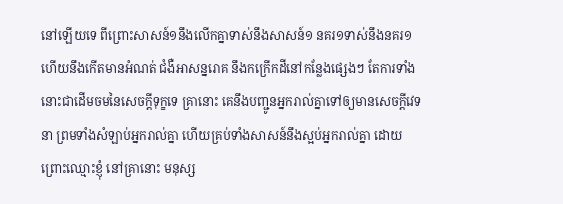នៅឡើយទេ ពីព្រោះសាសន៍១នឹងលើកគ្នាទាស់នឹងសាសន៍១ នគរ១ទាស់នឹងនគរ១ ហើយនឹងកើតមានអំណត់ ជំងឺអាសន្នរោគ នឹងកក្រើកដីនៅកន្លែងផ្សេងៗ តែការទាំងនោះជាដើមចមនៃសេចក្ដីទុក្ខទេ គ្រានោះ គេនឹងបញ្ជូនអ្នករាល់គ្នាទៅឲ្យមានសេចក្ដីវេទនា ព្រមទាំងសំឡាប់អ្នករាល់គ្នា ហើយគ្រប់ទាំងសាសន៍នឹងស្អប់អ្នករាល់គ្នា ដោយព្រោះឈ្មោះខ្ញុំ នៅគ្រានោះ មនុស្ស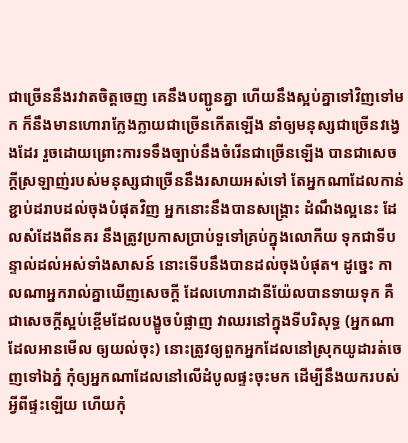ជាច្រើននឹងរវាតចិត្តចេញ គេនឹងបញ្ជូនគ្នា ហើយនឹងស្អប់គ្នាទៅវិញទៅមក ក៏នឹងមានហោរាក្លែងក្លាយជាច្រើនកើតឡើង នាំឲ្យមនុស្សជាច្រើនវង្វេងដែរ រួចដោយព្រោះការទទឹងច្បាប់នឹងចំរើនជាច្រើនឡើង បានជាសេចក្ដីស្រឡាញ់របស់មនុស្សជាច្រើននឹងរសាយអស់ទៅ តែអ្នកណាដែលកាន់ខ្ជាប់ដរាបដល់ចុងបំផុតវិញ អ្នកនោះនឹងបានសង្គ្រោះ ដំណឹងល្អនេះ ដែលសំដែងពីនគរ នឹងត្រូវប្រកាសប្រាប់ទួទៅគ្រប់ក្នុងលោកីយ ទុកជាទីបន្ទាល់ដល់អស់ទាំងសាសន៍ នោះទើបនឹងបានដល់ចុងបំផុត។ ដូច្នេះ កាលណាអ្នករាល់គ្នាឃើញសេចក្ដី ដែលហោរាដានីយ៉ែលបានទាយទុក គឺជាសេចក្ដីស្អប់ខ្ពើមដែលបង្ខូចបំផ្លាញ វាឈរនៅក្នុងទីបរិសុទ្ធ (អ្នកណាដែលអានមើល ឲ្យយល់ចុះ) នោះត្រូវឲ្យពួកអ្នកដែលនៅស្រុកយូដារត់ចេញទៅឯភ្នំ កុំឲ្យអ្នកណាដែលនៅលើដំបូលផ្ទះចុះមក ដើម្បីនឹងយករបស់អ្វីពីផ្ទះឡើយ ហើយកុំ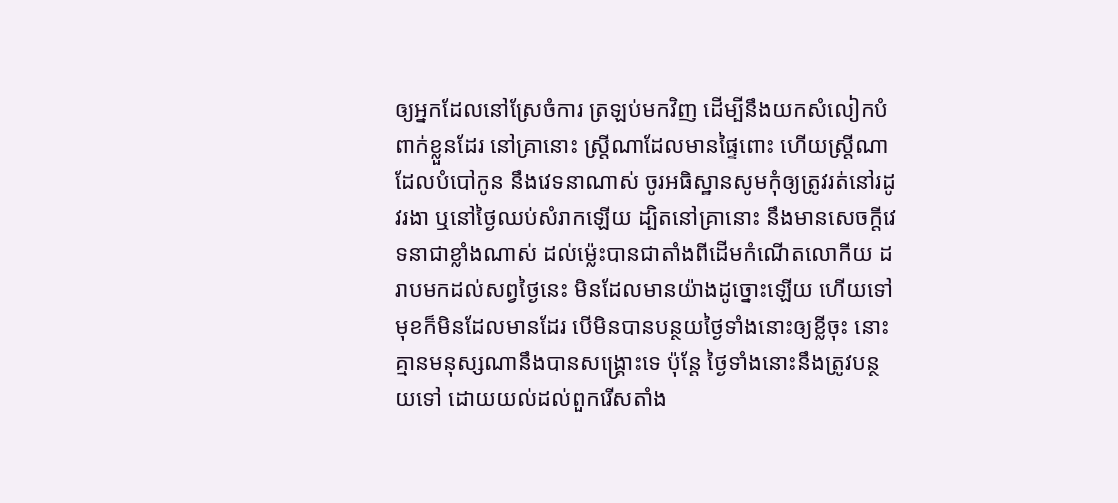ឲ្យអ្នកដែលនៅស្រែចំការ ត្រឡប់មកវិញ ដើម្បីនឹងយកសំលៀកបំពាក់ខ្លួនដែរ នៅគ្រានោះ ស្ត្រីណាដែលមានផ្ទៃពោះ ហើយស្ត្រីណាដែលបំបៅកូន នឹងវេទនាណាស់ ចូរអធិស្ឋានសូមកុំឲ្យត្រូវរត់នៅរដូវរងា ឬនៅថ្ងៃឈប់សំរាកឡើយ ដ្បិតនៅគ្រានោះ នឹងមានសេចក្ដីវេទនាជាខ្លាំងណាស់ ដល់ម៉្លេះបានជាតាំងពីដើមកំណើតលោកីយ ដរាបមកដល់សព្វថ្ងៃនេះ មិនដែលមានយ៉ាងដូច្នោះឡើយ ហើយទៅមុខក៏មិនដែលមានដែរ បើមិនបានបន្ថយថ្ងៃទាំងនោះឲ្យខ្លីចុះ នោះគ្មានមនុស្សណានឹងបានសង្គ្រោះទេ ប៉ុន្តែ ថ្ងៃទាំងនោះនឹងត្រូវបន្ថយទៅ ដោយយល់ដល់ពួករើសតាំង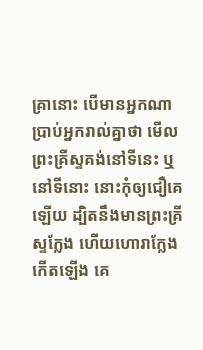គ្រានោះ បើមានអ្នកណាប្រាប់អ្នករាល់គ្នាថា មើល ព្រះគ្រីស្ទគង់នៅទីនេះ ឬនៅទីនោះ នោះកុំឲ្យជឿគេឡើយ ដ្បិតនឹងមានព្រះគ្រីស្ទក្លែង ហើយហោរាក្លែងកើតឡើង គេ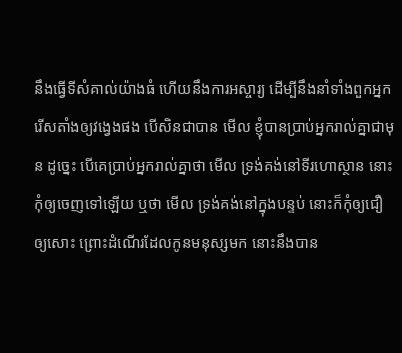នឹងធ្វើទីសំគាល់យ៉ាងធំ ហើយនឹងការអស្ចារ្យ ដើម្បីនឹងនាំទាំងពួកអ្នករើសតាំងឲ្យវង្វេងផង បើសិនជាបាន មើល ខ្ញុំបានប្រាប់អ្នករាល់គ្នាជាមុន ដូច្នេះ បើគេប្រាប់អ្នករាល់គ្នាថា មើល ទ្រង់គង់នៅទីរហោស្ថាន នោះកុំឲ្យចេញទៅឡើយ ឬថា មើល ទ្រង់គង់នៅក្នុងបន្ទប់ នោះក៏កុំឲ្យជឿឲ្យសោះ ព្រោះដំណើរដែលកូនមនុស្សមក នោះនឹងបាន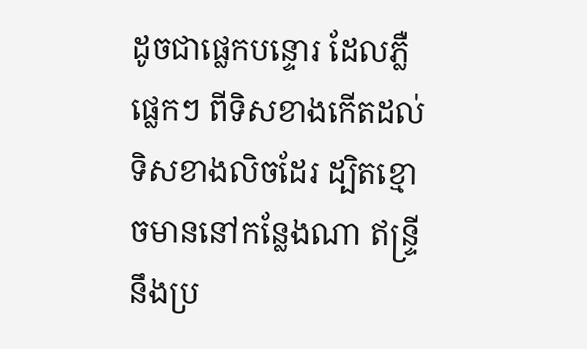ដូចជាផ្លេកបន្ទោរ ដែលភ្លឺផ្លេកៗ ពីទិសខាងកើតដល់ទិសខាងលិចដែរ ដ្បិតខ្មោចមាននៅកន្លែងណា ឥន្ទ្រីនឹងប្រ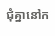ជុំគ្នានៅក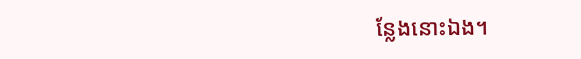ន្លែងនោះឯង។